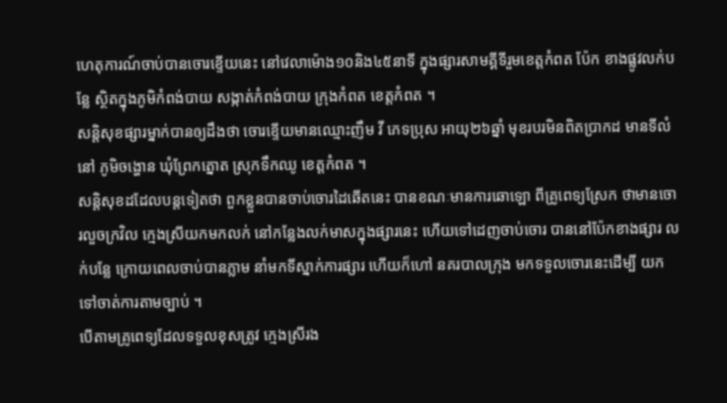ហេតុការណ៍ចាប់បានចោរខ្ទើយនេះ នៅវេលាម៉ោង១០និង៤៥នាទី ក្នុងផ្សារសាមគ្គីទីរួមខេត្តកំពត ប៉ែក ខាងផ្លូវលក់បន្លែ ស្ថិតក្នុងភូមិកំពង់បាយ សង្កាត់កំពង់បាយ ក្រុងកំពត ខេត្តកំពត ។
សន្តិសុខផ្សារម្នាក់បានឲ្យដឹងថា ចោរខ្ទើយមានឈ្មោះញឹម វី ភេទប្រុស អាយុ២៦ឆ្នាំ មុខរបរមិនពិតប្រាកដ មានទីលំនៅ ភូមិចង្ហោន ឃុំព្រែកត្នោត ស្រុកទឹកឈូ ខេត្តកំពត ។
សន្តិសុខដដែលបន្តទៀតថា ពួកខ្លួនបានចាប់ចោរដៃឆើតនេះ បានខណៈមានការឆោឡោ ពីគ្រូពេទ្យស្រែក ថាមានចោរលួចក្រវិល ក្មេងស្រីយកមកលក់ នៅកន្លែងលក់មាសក្នុងផ្សារនេះ ហើយទៅដេញចាប់ចោរ បាននៅប៉ែកខាងផ្សារ លក់បន្លែ ក្រោយពេលចាប់បានភ្លាម នាំមកទីស្នាក់ការផ្សារ ហើយក៏ហៅ នគរបាលក្រុង មកទទួលចោរនេះដើម្បី យកទៅចាត់ការតាមច្បាប់ ។
បើតាមគ្រូពេទ្យដែលទទួលខុសត្រូវ ក្មេងស្រីរង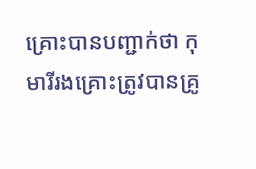គ្រោះបានបញ្ជាក់ថា កុមារីរងគ្រោះត្រូវបានគ្រូ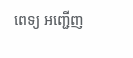ពេទ្យ អញ្ជើញ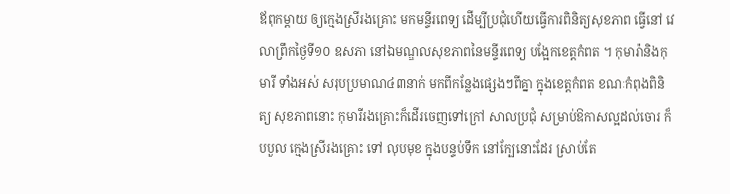ឪពុកម្តាយ ឲ្យក្មេងស្រីរងគ្រោះ មកមន្ទីរពេទ្យ ដើម្បីប្រជុំហើយធ្វើការពិនិត្យសុខភាព ធ្វើនៅ វេលាព្រឹកថ្ងៃទី១០ ឧសភា នៅឯមណ្ឌលសុខភាពនៃមន្ទីរពេទ្យ បង្អែកខេត្តកំពត ។ កុមារ៉ានិងកុមារី ទាំងអស់ សរុបប្រមាណ៤៣នាក់ មកពីកន្លែងផ្សេងៗពីគ្នា ក្នុងខេត្តកំពត ខណៈកំពុងពិនិត្យ សុខភាពនោះ កុមារីរងគ្រោះក៏ដើរចេញទៅក្រៅ សាលប្រជុំ សម្រាប់ឱកាសល្អដល់ចោរ ក៏បបួល ក្មេងស្រីរងគ្រោះ ទៅ លុបមុខ ក្នុងបន្ទប់ទឹក នៅក្បែនោះដែរ ស្រាប់តែ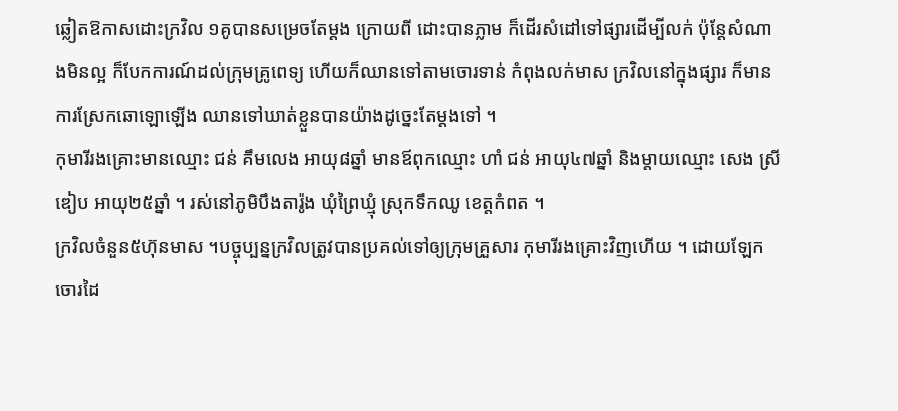ឆ្លៀតឱកាសដោះក្រវិល ១គូបានសម្រេចតែម្តង ក្រោយពី ដោះបានភ្លាម ក៏ដើរសំដៅទៅផ្សារដើម្បីលក់ ប៉ុន្តែសំណាងមិនល្អ ក៏បែកការណ៍ដល់ក្រុមគ្រូពេទ្យ ហើយក៏ឈានទៅតាមចោរទាន់ កំពុងលក់មាស ក្រវិលនៅក្នុងផ្សារ ក៏មានការស្រែកឆោឡោឡើង ឈានទៅឃាត់ខ្លួនបានយ៉ាងដូច្នេះតែម្តងទៅ ។
កុមារីរងគ្រោះមានឈ្មោះ ជន់ គឹមលេង អាយុ៨ឆ្នាំ មានឪពុកឈ្មោះ ហាំ ជន់ អាយុ៤៧ឆ្នាំ និងម្តាយឈ្មោះ សេង ស្រីឌៀប អាយុ២៥ឆ្នាំ ។ រស់នៅភូមិបឹងតារ៉ូង ឃុំព្រៃឃ្មុំ ស្រុកទឹកឈូ ខេត្តកំពត ។
ក្រវិលចំនួន៥ហ៊ុនមាស ។បច្ចុប្បន្នក្រវិលត្រូវបានប្រគល់ទៅឲ្យក្រុមគ្រួសារ កុមារីរងគ្រោះវិញហើយ ។ ដោយឡែកចោរដៃ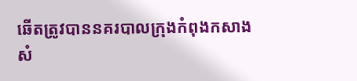ឆើតត្រូវបាននគរបាលក្រុងកំពុងកសាងសំ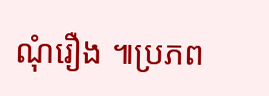ណុំរឿង ៕ប្រភព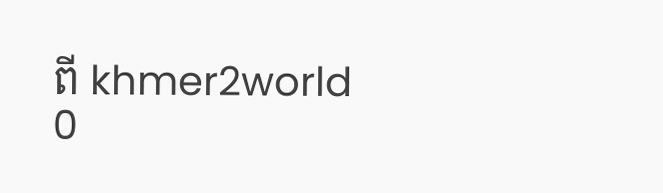ពី khmer2world
0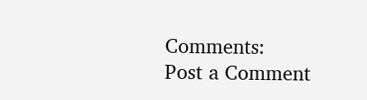Comments:
Post a Comment